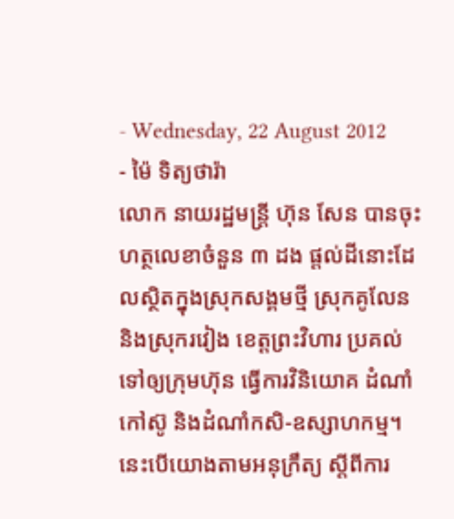- Wednesday, 22 August 2012
- ម៉ៃ ទិត្យថារ៉ា
លោក នាយរដ្ឋមន្ត្រី ហ៊ុន សែន បានចុះហត្ថលេខាចំនួន ៣ ដង ផ្តល់ដីនោះដែលស្ថិតក្នុងស្រុកសង្គមថ្មី ស្រុកគូលែន និងស្រុករវៀង ខេត្តព្រះវិហារ ប្រគល់ទៅឲ្យក្រុមហ៊ុន ធ្វើការវិនិយោគ ដំណាំកៅស៊ូ និងដំណាំកសិ-ឧស្សាហកម្ម។ នេះបើយោងតាមអនុក្រឹត្យ ស្តីពីការ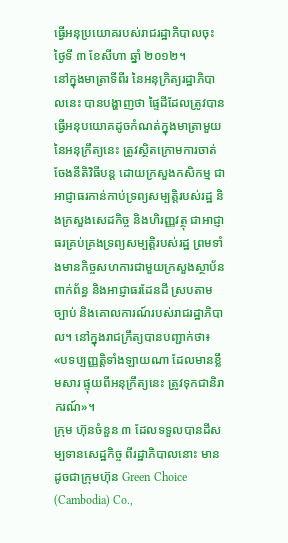ធ្វើអនុប្រយោគរបស់រាជរដ្ឋាភិបាលចុះថ្ងៃទី ៣ ខែសីហា ឆ្នាំ ២០១២។
នៅក្នុងមាត្រាទីពីរ នៃអនុក្រិត្យរដ្ឋាភិបាលនេះ បានបង្ហាញថា ផ្ទៃដីដែលត្រូវបានធ្វើអនុបយោគដូចកំណត់ក្នុងមាត្រាមួយ នៃអនុក្រឹត្យនេះ ត្រូវសិ្ថតក្រោមការចាត់ចែងនីតិវិធីបន្ត ដោយក្រសួងកសិកម្ម ជាអាជ្ញាធរកាន់កាប់ទ្រព្យសម្បត្តិរបស់រដ្ឋ និងក្រសួងសេដកិច្ច និងហិរញ្ញវត្ថុ ជាអាជ្ញាធរគ្រប់គ្រងទ្រព្យសម្បត្តិរបស់រដ្ឋ ព្រមទាំងមានកិច្ចសហការជាមួយក្រសួងស្ថាប័នពាក់ព័ន្ធ និងអាជ្ញាធរដែនដី ស្របតាមច្បាប់ និងគោលការណ៍របស់រាជរដ្ឋាភិបាល។ នៅក្នុងរាជក្រឹត្យបានបញ្ជាក់ថា៖ «បទប្បញ្ញត្តិទាំងឡាយណា ដែលមានខ្លឹមសារ ផ្ទុយពីអនុក្រឹត្យនេះ ត្រូវទុកជានិរាករណ៍»។
ក្រុម ហ៊ុនចំនួន ៣ ដែលទទួលបានដីសម្បទានសេដ្ឋកិច្ច ពីរដ្ឋាភិបាលនោះ មានដូចជាក្រុមហ៊ុន Green Choice (Cambodia) Co.,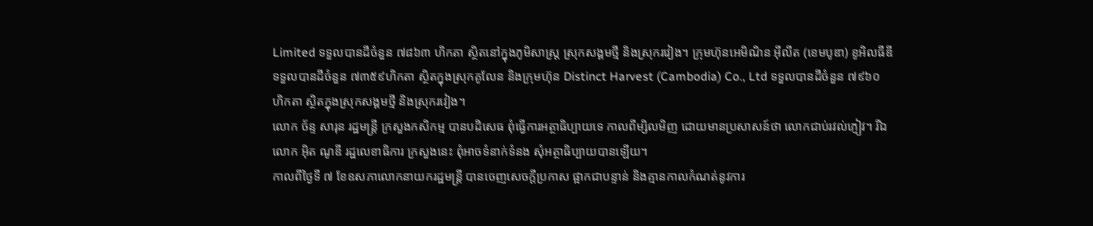Limited ទទួលបានដីចំនួន ៧៨៦៣ ហិកតា ស្ថិតនៅក្នុងភូមិសាស្ត្រ ស្រុកសង្គមថ្មី និងស្រុករវៀង។ ក្រុមហ៊ុនអេមិណិន អ៊ីលីត (ខេមបូឌា) ខូអិលធីឌី ទទួលបានដីចំនួន ៧៣៥៩ហិកតា ស្ថិតក្នុងស្រុកគូលែន និងក្រុមហ៊ុន Distinct Harvest (Cambodia) Co., Ltd ទទួលបានដីចំនួន ៧៩៦០ ហិកតា សិ្ថតក្នុងស្រុកសង្គមថ្មី និងស្រុករវៀង។
លោក ច័ន្ទ សារុន រដ្ឋមន្ត្រី ក្រសួងកសិកម្ម បានបដិសេធ ពុំធ្វើការអត្ថាធិប្បាយទេ កាលពីម្សិលមិញ ដោយមានប្រសាសន៍ថា លោកជាប់រវល់ភ្ញៀវ។ រីឯលោក អ៊ិត ណូឌី រដ្ឋលេខាធិការ ក្រសួងនេះ ពុំអាចទំនាក់ទំនង សុំអត្ថាធិប្បាយបានឡើយ។
កាលពីថ្ងៃទី ៧ ខែឧសភាលោកនាយករដ្ឋមន្ត្រី បានចេញសេចក្តីប្រកាស ផ្អាកជាបន្ទាន់ និងគ្មានកាលកំណត់នូវការ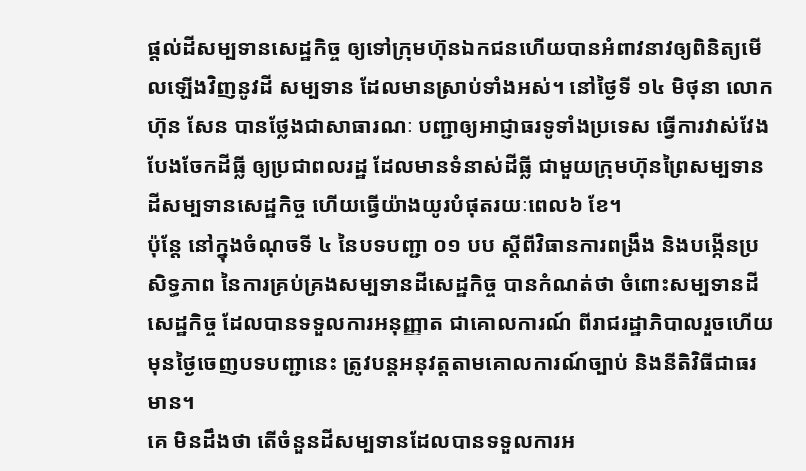ផ្តល់ដីសម្បទានសេដ្ឋកិច្ច ឲ្យទៅក្រុមហ៊ុនឯកជនហើយបានអំពាវនាវឲ្យពិនិត្យមើលឡើងវិញនូវដី សម្បទាន ដែលមានស្រាប់ទាំងអស់។ នៅថ្ងៃទី ១៤ មិថុនា លោក ហ៊ុន សែន បានថ្លែងជាសាធារណៈ បញ្ជាឲ្យអាជ្ញាធរទូទាំងប្រទេស ធ្វើការវាស់វែងបែងចែកដីធ្លី ឲ្យប្រជាពលរដ្ឋ ដែលមានទំនាស់ដីធ្លី ជាមួយក្រុមហ៊ុនព្រៃសម្បទាន ដីសម្បទានសេដ្ឋកិច្ច ហើយធ្វើយ៉ាងយូរបំផុតរយៈពេល៦ ខែ។
ប៉ុន្តែ នៅក្នុងចំណុចទី ៤ នៃបទបញ្ជា ០១ បប ស្តីពីវិធានការពង្រឹង និងបង្កើនប្រសិទ្ធភាព នៃការគ្រប់គ្រងសម្បទានដីសេដ្ឋកិច្ច បានកំណត់ថា ចំពោះសម្បទានដីសេដ្ឋកិច្ច ដែលបានទទួលការអនុញ្ញាត ជាគោលការណ៍ ពីរាជរដ្ឋាភិបាលរួចហើយ មុនថ្ងៃចេញបទបញ្ជានេះ ត្រូវបន្តអនុវត្តតាមគោលការណ៍ច្បាប់ និងនីតិវិធីជាធរមាន។
គេ មិនដឹងថា តើចំនួនដីសម្បទានដែលបានទទួលការអ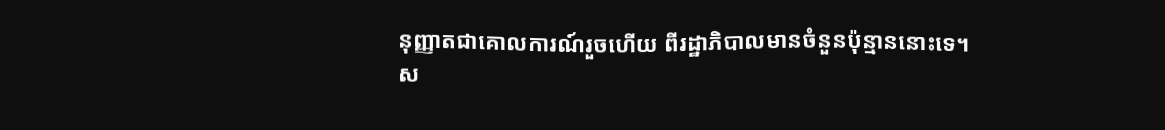នុញ្ញាតជាគោលការណ៍រួចហើយ ពីរដ្ឋាភិបាលមានចំនួនប៉ុន្មាននោះទេ។
ស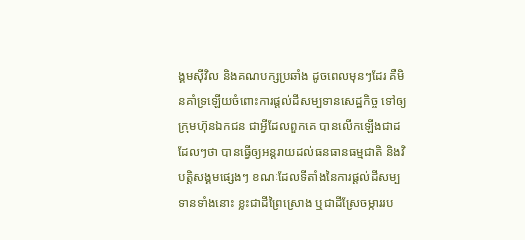ង្គមស៊ីវិល និងគណបក្សប្រឆាំង ដូចពេលមុនៗដែរ គឺមិនគាំទ្រឡើយចំពោះការផ្តល់ដីសម្បទានសេដ្ឋកិច្ច ទៅឲ្យក្រុមហ៊ុនឯកជន ជាអ្វីដែលពួកគេ បានលើកឡើងជាដដែលៗថា បានធ្វើឲ្យអន្តរាយដល់ធនធានធម្មជាតិ និងវិបត្តិសង្គមផ្សេងៗ ខណៈដែលទីតាំងនៃការផ្តល់ដីសម្បទានទាំងនោះ ខ្លះជាដីព្រៃស្រោង ឬជាដីស្រែចម្ការរប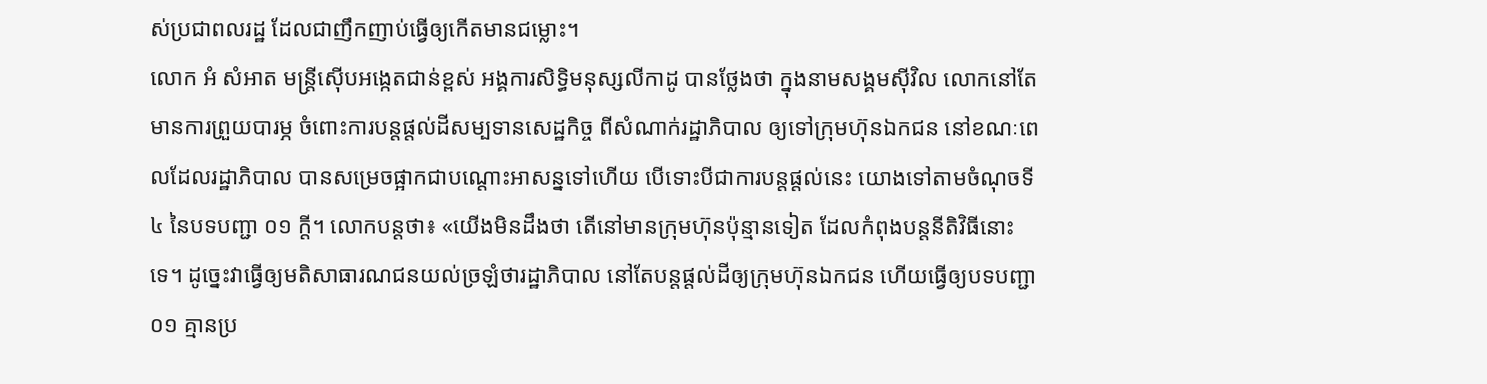ស់ប្រជាពលរដ្ឋ ដែលជាញឹកញាប់ធ្វើឲ្យកើតមានជម្លោះ។
លោក អំ សំអាត មន្ត្រីស៊ើបអង្កេតជាន់ខ្ពស់ អង្គការសិទ្ធិមនុស្សលីកាដូ បានថ្លែងថា ក្នុងនាមសង្គមស៊ីវិល លោកនៅតែមានការព្រួយបារម្ភ ចំពោះការបន្តផ្តល់ដីសម្បទានសេដ្ឋកិច្ច ពីសំណាក់រដ្ឋាភិបាល ឲ្យទៅក្រុមហ៊ុនឯកជន នៅខណៈពេលដែលរដ្ឋាភិបាល បានសម្រេចផ្អាកជាបណ្តោះអាសន្នទៅហើយ បើទោះបីជាការបន្តផ្តល់នេះ យោងទៅតាមចំណុចទី ៤ នៃបទបញ្ជា ០១ ក្តី។ លោកបន្តថា៖ «យើងមិនដឹងថា តើនៅមានក្រុមហ៊ុនប៉ុន្មានទៀត ដែលកំពុងបន្តនីតិវិធីនោះទេ។ ដូច្នេះវាធ្វើឲ្យមតិសាធារណជនយល់ច្រឡំថារដ្ឋាភិបាល នៅតែបន្តផ្តល់ដីឲ្យក្រុមហ៊ុនឯកជន ហើយធ្វើឲ្យបទបញ្ជា ០១ គ្មានប្រ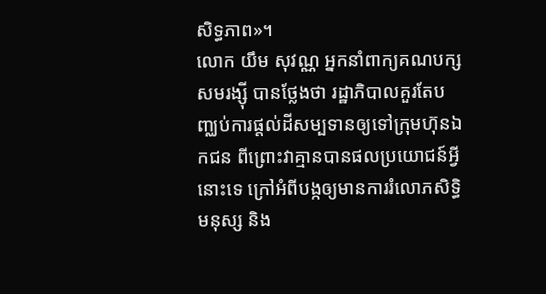សិទ្ធភាព»។
លោក យឹម សុវណ្ណ អ្នកនាំពាក្យគណបក្ស សមរង្ស៊ី បានថ្លែងថា រដ្ឋាភិបាលគួរតែបញ្ឈប់ការផ្តល់ដីសម្បទានឲ្យទៅក្រុមហ៊ុនឯកជន ពីព្រោះវាគ្មានបានផលប្រយោជន៍អ្វីនោះទេ ក្រៅអំពីបង្កឲ្យមានការរំលោភសិទ្ធិមនុស្ស និង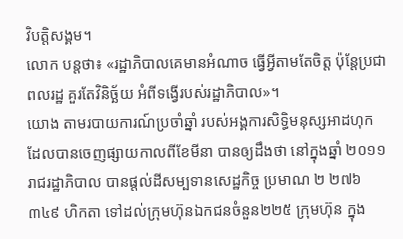វិបត្តិសង្គម។
លោក បន្តថា៖ «រដ្ឋាភិបាលគេមានអំណាច ធ្វើអ្វីតាមតែចិត្ត ប៉ុន្តែប្រជាពលរដ្ឋ គួរតែវិនិច្ឆ័យ អំពីទង្វើរបស់រដ្ឋាភិបាល»។
យោង តាមរបាយការណ៍ប្រចាំឆ្នាំ របស់អង្គការសិទ្ធិមនុស្សអាដហុក ដែលបានចេញផ្សាយកាលពីខែមីនា បានឲ្យដឹងថា នៅក្នុងឆ្នាំ ២០១១ រាជរដ្ឋាភិបាល បានផ្តល់ដីសម្បទានសេដ្ឋកិច្ច ប្រមាណ ២ ២៧៦ ៣៤៩ ហិកតា ទៅដល់ក្រុមហ៊ុនឯកជនចំនួន២២៥ ក្រុមហ៊ុន ក្នុង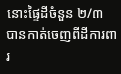នោះផ្ទៃដីចំនួន ២/៣ បានកាត់ចេញពីដីការពារ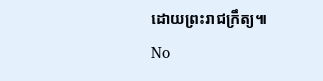ដោយព្រះរាជក្រឹត្យ៕
No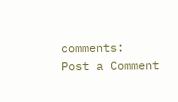comments:
Post a Comment